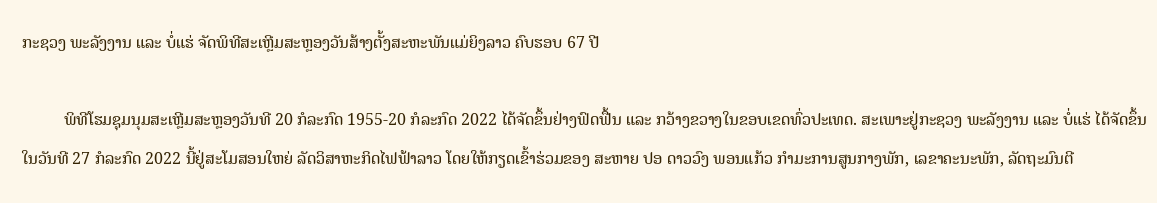ກະຊວງ ພະລັງງານ ແລະ ບໍ່ແຮ່ ຈັດພິທີສະເຫຼີມສະຫຼອງວັນສ້າງຕັ້ງສະຫະພັນແມ່ຍິງລາວ ຄົບຮອບ 67 ປີ

          ພິທີໂຮມຊຸມນຸມສະເຫຼີມສະຫຼອງວັນທີ 20 ກໍລະກົດ 1955-20 ກໍລະກົດ 2022 ໄດ້ຈັດຂຶ້ນຢ່າງຟົດຟື້ນ ແລະ ກວ້າງຂວາງໃນຂອບເຂດທົ່ວປະເທດ. ສະເພາະຢູ່ກະຊວງ ພະລັງງານ ແລະ ບໍ່ແຮ່ ໄດ້ຈັດຂຶ້ນໃນວັນທີ 27 ກໍລະກົດ 2022 ນີ້ຢູ່ສະໂມສອນໃຫຍ່ ລັດວິສາຫະກິດໄຟຟ້າລາວ ໂດຍໃຫ້ກຽດເຂົ້າຮ່ວມຂອງ ສະຫາຍ ປອ ດາວວົງ ພອນແກ້ວ ກຳມະການສູນກາງພັກ, ເລຂາຄະນະພັກ, ລັດຖະມົນຕີ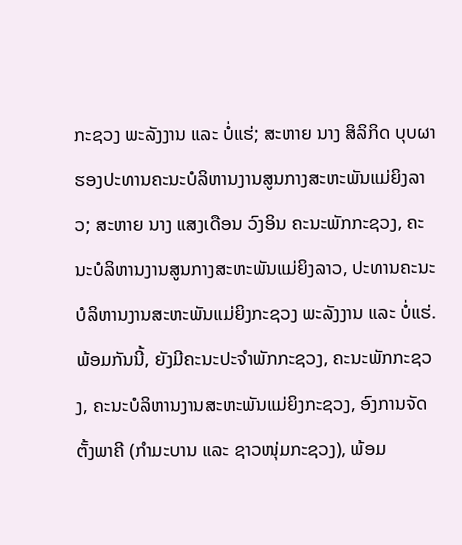ກະຊວງ ພະລັງງານ ແລະ ບໍ່ແຮ່; ສະຫາຍ ນາງ ສິລິກິດ ບຸບຜາ ຮອງປະທານຄະນະບໍລິຫານງານສູນກາງສະຫະພັນແມ່ຍິງລາວ; ສະຫາຍ ນາງ ແສງເດືອນ ວົງອິນ ຄະນະພັກກະຊວງ, ຄະນະບໍລິຫານງານສູນກາງສະຫະພັນແມ່ຍິງລາວ, ປະທານຄະນະບໍລິຫານງານສະຫະພັນແມ່ຍິງກະຊວງ ພະລັງງານ ແລະ ບໍ່ແຮ່. ພ້ອມກັນນີ້, ຍັງມີຄະນະປະຈຳພັກກະຊວງ, ຄະນະພັກກະຊວງ, ຄະນະບໍລິຫານງານສະຫະພັນແມ່ຍິງກະຊວງ, ອົງການຈັດຕັ້ງພາຄີ (ກຳມະບານ ແລະ ຊາວໜຸ່ມກະຊວງ), ພ້ອມ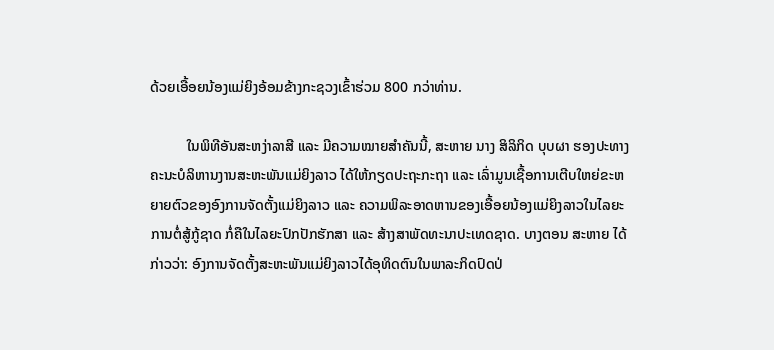ດ້ວຍເອື້ອຍນ້ອງແມ່ຍິງອ້ອມຂ້າງກະຊວງເຂົ້າຮ່ວມ 800 ກວ່າທ່ານ.

          ໃນພິທີອັນສະຫງ່າລາສີ ແລະ ມີຄວາມໝາຍສຳຄັນນີ້, ສະຫາຍ ນາງ ສິລິກິດ ບຸບຜາ ຮອງປະທາງຄະນະບໍລິຫານງານສະຫະພັນແມ່ຍິງລາວ ໄດ້ໃຫ້ກຽດປະຖະກະຖາ ແລະ ເລົ່າມູນເຊື້ອການເຕີບໃຫຍ່ຂະຫຍາຍຕົວຂອງອົງການຈັດຕັ້ງແມ່ຍິງລາວ ແລະ ຄວາມພິລະອາດຫານຂອງເອື້ອຍນ້ອງແມ່ຍິງລາວໃນໄລຍະການຕໍ່ສູ້ກູ້ຊາດ ກໍ່ຄືໃນໄລຍະປົກປັກຮັກສາ ແລະ ສ້າງສາພັດທະນາປະເທດຊາດ. ບາງຕອນ ສະຫາຍ ໄດ້ກ່າວວ່າ: ອົງການຈັດຕັ້ງສະຫະພັນແມ່ຍິງລາວໄດ້ອຸທິດຕົນໃນພາລະກິດປົດປ່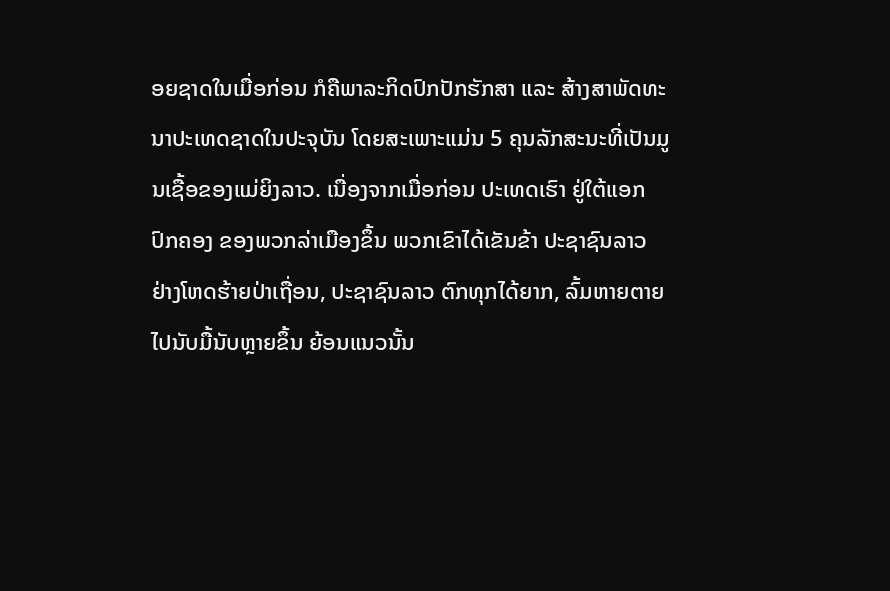ອຍຊາດໃນເມື່ອກ່ອນ ກໍຄືພາລະກິດປົກປັກຮັກສາ ແລະ ສ້າງສາພັດທະນາປະເທດຊາດໃນປະຈຸບັນ ໂດຍສະເພາະແມ່ນ 5 ຄຸນລັກສະນະທີ່ເປັນມູນເຊື້ອຂອງແມ່ຍິງລາວ. ເນື່ອງຈາກເມື່ອກ່ອນ ປະເທດເຮົາ ຢູ່ໃຕ້ແອກປົກຄອງ ຂອງພວກລ່າເມືອງຂຶ້ນ ພວກເຂົາໄດ້ເຂັນຂ້າ ປະຊາຊົນລາວ ຢ່າງໂຫດຮ້າຍປ່າເຖື່ອນ, ປະຊາຊົນລາວ ຕົກທຸກໄດ້ຍາກ, ລົ້ມຫາຍຕາຍໄປນັບມື້ນັບຫຼາຍຂຶ້ນ ຍ້ອນແນວນັ້ນ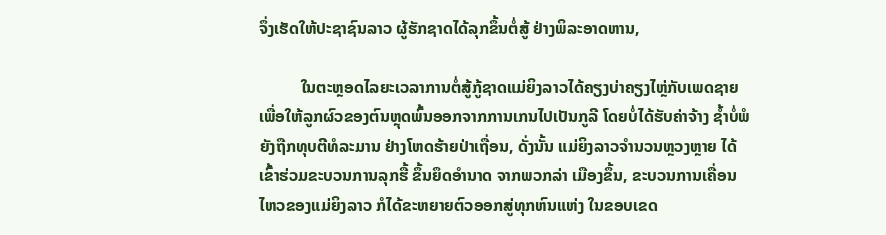ຈຶ່ງເຮັດໃຫ້ປະຊາຊົນລາວ ຜູ້ຮັກຊາດໄດ້ລຸກຂຶ້ນຕໍ່ສູ້ ຢ່າງພິລະອາດຫານ,

          ໃນຕະຫຼອດໄລຍະເວລາການຕໍ່ສູ້ກູ້ຊາດແມ່ຍິງລາວໄດ້ຄຽງບ່າຄຽງໄຫຼ່ກັບເພດຊາຍ ເພື່ອໃຫ້ລູກຜົວຂອງຕົນຫຼຸດພົ້ນອອກຈາກການເກນໄປເປັນກູລີ ໂດຍບໍ່ໄດ້ຮັບຄ່າຈ້າງ ຊໍ້າບໍ່ພໍຍັງຖືກທຸບຕີທໍລະມານ ຢ່າງໂຫດຮ້າຍປ່າເຖື່ອນ, ດັ່ງນັ້ນ ແມ່ຍິງລາວຈໍານວນຫຼວງຫຼາຍ ໄດ້ເຂົ້າຮ່ວມຂະບວນການລຸກຮື້ ຂຶ້ນຍຶດອໍານາດ ຈາກພວກລ່າ ເມືອງຂຶ້ນ, ຂະບວນການເຄື່ອນ ໄຫວຂອງແມ່ຍິງລາວ ກໍໄດ້ຂະຫຍາຍຕົວອອກສູ່ທຸກຫົນແຫ່ງ ໃນຂອບເຂດ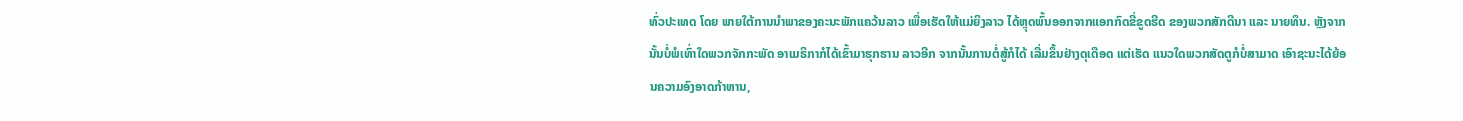ທົ່ວປະເທດ ໂດຍ ພາຍໃຕ້ການນໍາພາຂອງຄະນະພັກແຄວ້ນລາວ ເພື່ອເຮັດໃຫ້ແມ່ຍິງລາວ ໄດ້ຫຼຸດພົ້ນອອກຈາກແອກກົດຂີ່ຂູດຮີດ ຂອງພວກສັກດີນາ ແລະ ນາຍທຶນ. ຫຼັງຈາກ ນັ້ນບໍ່ພໍເທົ່າໃດພວກຈັກກະພັດ ອາເມຣິກາກໍໄດ້ເຂົ້າມາຮຸກຮານ ລາວອີກ ຈາກນັ້ນການຕໍ່ສູ້ກໍໄດ້ ເລີ່ມຂຶ້ນຢ່າງດຸເດືອດ ແຕ່ເຮັດ ແນວໃດພວກສັດຕູກໍບໍ່ສາມາດ ເອົາຊະນະໄດ້ຍ້ອນຄວາມອົງອາດກ້າຫານ,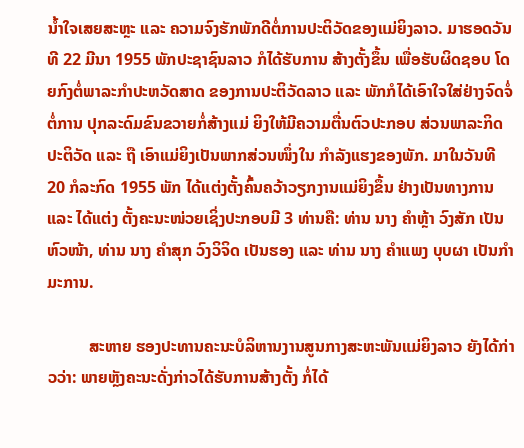ນໍ້າໃຈເສຍສະຫຼະ ແລະ ຄວາມຈົງຮັກພັກດີຕໍ່ການປະຕິວັດຂອງແມ່ຍິງລາວ. ມາຮອດວັນທີ 22 ມີນາ 1955 ພັກປະຊາຊົນລາວ ກໍໄດ້ຮັບການ ສ້າງຕັ້ງຂຶ້ນ ເພື່ອຮັບຜິດຊອບ ໂດຍກົງຕໍ່ພາລະກໍາປະຫວັດສາດ ຂອງການປະຕິວັດລາວ ແລະ ພັກກໍໄດ້ເອົາໃຈໃສ່ຢ່າງຈົດຈໍ່ຕໍ່ການ ປຸກລະດົມຂົນຂວາຍກໍ່ສ້າງແມ່ ຍິງໃຫ້ມີຄວາມຕື່ນຕົວປະກອບ ສ່ວນພາລະກິດປະຕິວັດ ແລະ ຖື ເອົາແມ່ຍິງເປັນພາກສ່ວນໜຶ່ງໃນ ກໍາລັງແຮງຂອງພັກ. ມາໃນວັນທີ 20 ກໍລະກົດ 1955 ພັກ ໄດ້ແຕ່ງຕັ້ງຄົ້ນຄວ້າວຽກງານແມ່ຍິງຂຶ້ນ ຢ່າງເປັນທາງການ ແລະ ໄດ້ແຕ່ງ ຕັ້ງຄະນະໜ່ວຍເຊິ່ງປະກອບມີ 3 ທ່ານຄື: ທ່ານ ນາງ ຄໍາຫຼ້າ ວົງສັກ ເປັນຫົວໜ້າ, ທ່ານ ນາງ ຄໍາສຸກ ວົງວິຈິດ ເປັນຮອງ ແລະ ທ່ານ ນາງ ຄໍາແພງ ບຸບຜາ ເປັນກໍາມະການ.

          ສະຫາຍ ຮອງປະທານຄະນະບໍລິຫານງານສູນກາງສະຫະພັນແມ່ຍິງລາວ ຍັງໄດ້ກ່າວວ່າ: ພາຍຫຼັງຄະນະດັ່ງກ່າວໄດ້ຮັບການສ້າງຕັ້ງ ກໍ່ໄດ້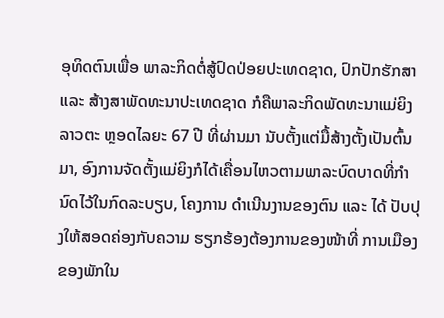ອຸທິດຕົນເພື່ອ ພາລະກິດຕໍ່ສູ້ປົດປ່ອຍປະເທດຊາດ, ປົກປັກຮັກສາ ແລະ ສ້າງສາພັດທະນາປະເທດຊາດ ກໍຄືພາລະກິດພັດທະນາແມ່ຍິງລາວຕະ ຫຼອດໄລຍະ 67 ປີ ທີ່ຜ່ານມາ ນັບຕັ້ງແຕ່ມື້ສ້າງຕັ້ງເປັນຕົ້ນມາ, ອົງການຈັດຕັ້ງແມ່ຍິງກໍໄດ້ເຄື່ອນໄຫວຕາມພາລະບົດບາດທີ່ກໍານົດໄວ້ໃນກົດລະບຽບ, ໂຄງການ ດໍາເນີນງານຂອງຕົນ ແລະ ໄດ້ ປັບປຸງໃຫ້ສອດຄ່ອງກັບຄວາມ ຮຽກຮ້ອງຕ້ອງການຂອງໜ້າທີ່ ການເມືອງຂອງພັກໃນ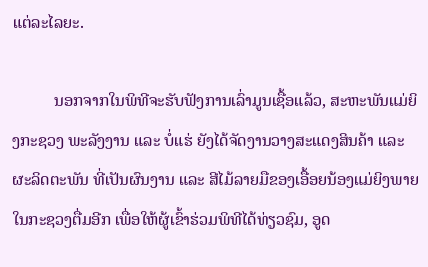ແຕ່ລະໄລຍະ.

          ນອກຈາກໃນພິທີຈະຮັບຟັງການເລົ່າມູນເຊື້ອແລ້ວ, ສະຫະພັນແມ່ຍິງກະຊວງ ພະລັງງານ ແລະ ບໍ່ແຮ່ ຍັງໄດ້ຈັດງານວາງສະແດງສິນຄ້າ ແລະ ຜະລິດຕະພັນ ທີ່ເປັນຜົນງານ ແລະ ສີໄມ້ລາຍມືຂອງເອື້ອຍນ້ອງແມ່ຍິງພາຍໃນກະຊວງຕື່ມອີກ ເພື່ອໃຫ້ຜູ້ເຂົ້າຮ່ວມພິທີໄດ້ທ່ຽວຊົມ, ອູດ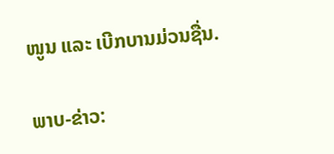ໜູນ ແລະ ເບີກບານມ່ວນຊື່ນ.

ພາບ-ຂ່າວ: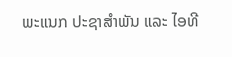ພະແນກ ປະຊາສຳພັນ ແລະ ໄອທີ